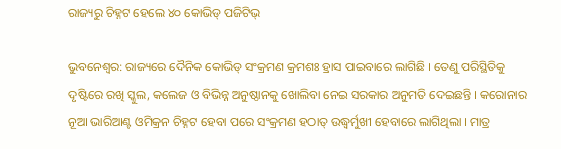ରାଜ୍ୟରୁ ଚିହ୍ନଟ ହେଲେ ୪୦ କୋଭିଡ୍ ପଜିଟିଭ୍

ଭୁବନେଶ୍ୱର: ରାଜ୍ୟରେ ଦୈନିକ କୋଭିଡ୍ ସଂକ୍ରମଣ କ୍ରମଶଃ ହ୍ରାସ ପାଇବାରେ ଲାଗିଛି । ତେଣୁ ପରିସ୍ଥିତିକୁ ଦୃଷ୍ଟିରେ ରଖି ସ୍କୁଲ, କଲେଜ ଓ ବିଭିନ୍ନ ଅନୁଷ୍ଠାନକୁ ଖୋଲିବା ନେଇ ସରକାର ଅନୁମତି ଦେଇଛନ୍ତି । କରୋନାର ନୂଆ ଭାରିଆଣ୍ଟ ଓମିକ୍ରନ ଚିହ୍ନଟ ହେବା ପରେ ସଂକ୍ରମଣ ହଠାତ୍ ଉଦ୍ଧ୍ୱର୍ମୁଖୀ ହେବାରେ ଲାଗିଥିଲା । ମାତ୍ର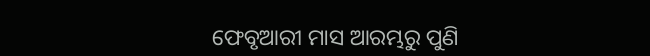ଫେବୃଆରୀ ମାସ ଆରମ୍ଭରୁ ପୁଣି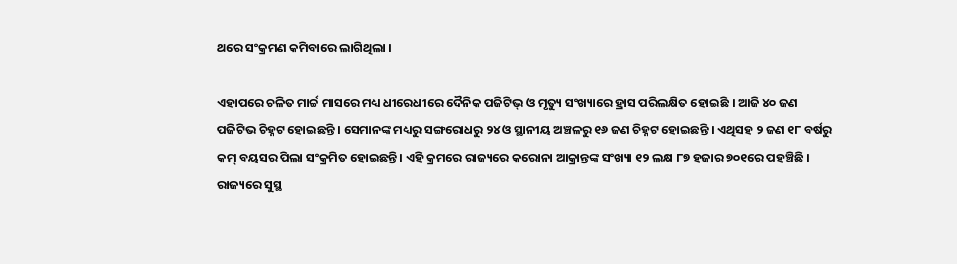ଥରେ ସଂକ୍ରମଣ କମିବାରେ ଲାଗିଥିଲା ।

ଏହାପରେ ଚଳିତ ମାର୍ଚ୍ଚ ମାସରେ ମଧ୍ୟ ଧୀରେଧୀରେ ଦୈନିକ ପଜିଟିଭ୍ ଓ ମୃତ୍ୟୁ ସଂଖ୍ୟାରେ ହ୍ରାସ ପରିଲକ୍ଷିତ ହୋଇଛି । ଆଜି ୪୦ ଜଣ ପଜିଟିଭ ଚିହ୍ନଟ ହୋଇଛନ୍ତି । ସେମାନଙ୍କ ମଧ୍ୟରୁ ସଙ୍ଗରୋଧରୁ ୨୪ ଓ ସ୍ଥାନୀୟ ଅଞ୍ଚଳରୁ ୧୬ ଜଣ ଚିହ୍ନଟ ହୋଇଛନ୍ତି । ଏଥିସହ ୨ ଜଣ ୧୮ ବର୍ଷରୁ କମ୍ ବୟସର ପିଲା ସଂକ୍ରମିତ ହୋଇଛନ୍ତି । ଏହି କ୍ରମରେ ରାଜ୍ୟରେ କରୋନା ଆକ୍ରାନ୍ତଙ୍କ ସଂଖ୍ୟା ୧୨ ଲକ୍ଷ ୮୭ ହଜାର ୭୦୧ରେ ପହଞ୍ଚିଛି । ରାଜ୍ୟରେ ସୁସ୍ଥ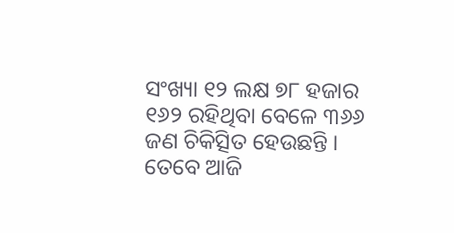ସଂଖ୍ୟା ୧୨ ଲକ୍ଷ ୭୮ ହଜାର ୧୬୨ ରହିଥିବା ବେଳେ ୩୬୬ ଜଣ ଚିକିତ୍ସିତ ହେଉଛନ୍ତି । ତେବେ ଆଜି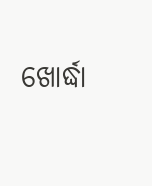ଖୋର୍ଦ୍ଧା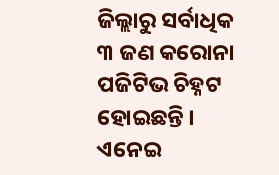ଜିଲ୍ଲାରୁ ସର୍ବାଧିକ ୩ ଜଣ କରୋନା ପଜିଟିଭ ଚିହ୍ନଟ ହୋଇଛନ୍ତି । ଏନେଇ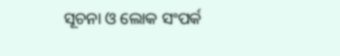ସୂଚନା ଓ ଲୋକ ସଂପର୍କ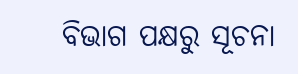ବିଭାଗ ପକ୍ଷରୁ ସୂଚନା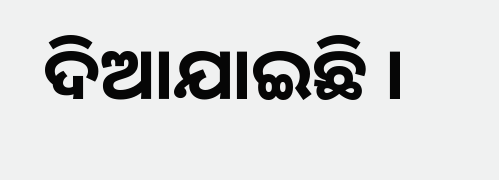ଦିଆଯାଇଛି ।